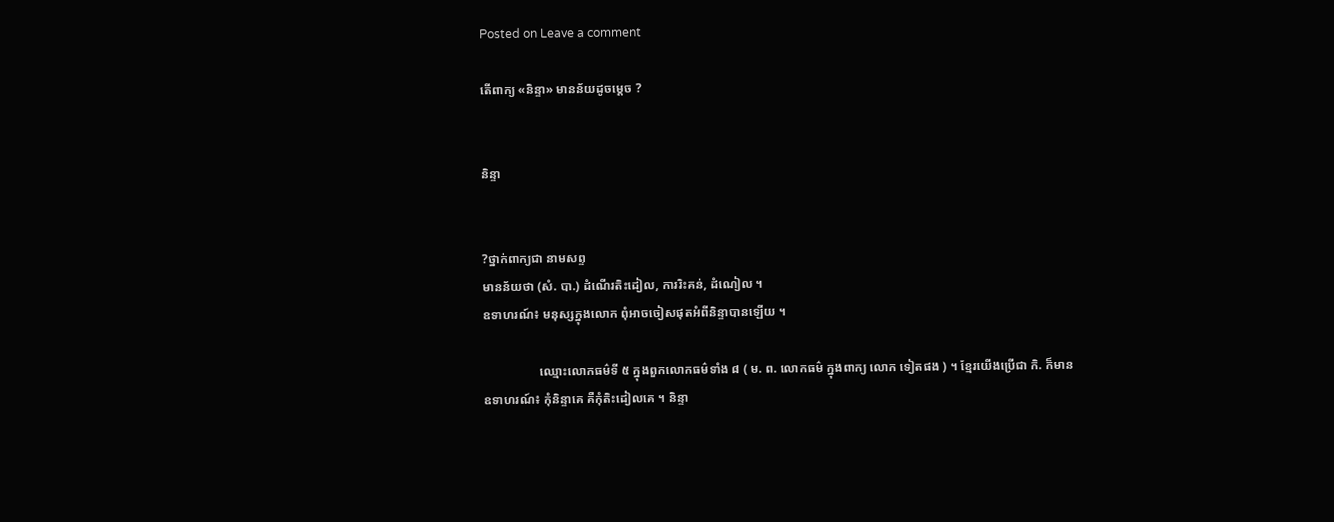Posted on Leave a comment

តើពាក្យ «និន្ទា» មានន័យដូចម្ដេច ?


និន្ទា


?ថ្នាក់ពាក្យជា នាមសព្ទ
មានន័យថា (សំ. បា.) ដំណើរតិះដៀល, ការរិះគន់, ដំណៀល ។
ឧទាហរណ៍៖ មនុស្សក្នុងលោក ពុំអាចចៀសផុតអំពីនិន្ទាបានឡើយ ។

                  ឈ្មោះលោកធម៌ទី ៥ ក្នុងពួកលោកធម៌ទាំង ៨ ( ម. ព. លោកធម៌ ក្នុងពាក្យ លោក ទៀតផង ) ។ ខ្មែរយើងប្រើជា កិ. ក៏មាន
ឧទាហរណ៍៖ កុំនិន្ទាគេ គឺកុំតិះដៀលគេ ។ និន្ទា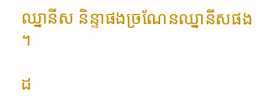ឈ្នានីស និន្ទាផងច្រណែនឈ្នានីសផង ។

ដ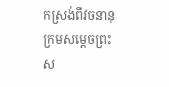កស្រង់ពីវចនានុក្រមសម្ដេចព្រះស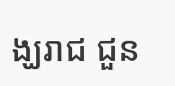ង្ឃរាជ ជួន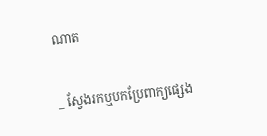ណាត


_ ស្វែងរកឬបកប្រែពាក្យផ្សេង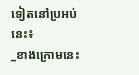ទៀតនៅប្រអប់នេះ៖
_ខាងក្រោមនេះ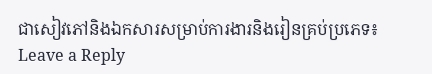ជាសៀវភៅនិងឯកសារសម្រាប់ការងារនិងរៀនគ្រប់ប្រភេទ៖
Leave a Reply